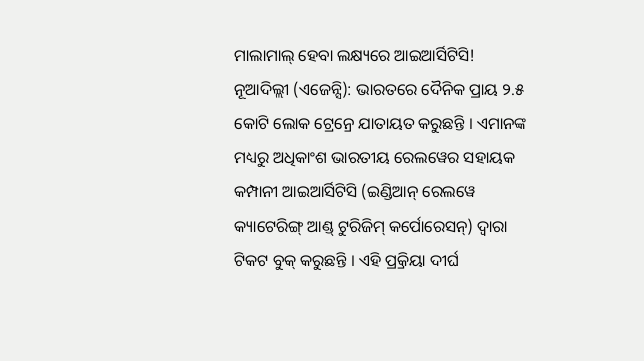ମାଲାମାଲ୍ ହେବା ଲକ୍ଷ୍ୟରେ ଆଇଆର୍ସିଟିସି!
ନୂଆଦିଲ୍ଲୀ (ଏଜେନ୍ସି): ଭାରତରେ ଦୈନିକ ପ୍ରାୟ ୨.୫ କୋଟି ଲୋକ ଟ୍ରେନ୍ରେ ଯାତାୟତ କରୁଛନ୍ତି । ଏମାନଙ୍କ ମଧ୍ୟରୁ ଅଧିକାଂଶ ଭାରତୀୟ ରେଲୱେର ସହାୟକ କମ୍ପାନୀ ଆଇଆର୍ସିଟିସି (ଇଣ୍ଡିଆନ୍ ରେଲୱେ କ୍ୟାଟେରିଙ୍ଗ୍ ଆଣ୍ଡ୍ ଟୁରିଜିମ୍ କର୍ପୋରେସନ୍) ଦ୍ୱାରା ଟିକଟ ବୁକ୍ କରୁଛନ୍ତି । ଏହି ପ୍ର୍ରକିୟା ଦୀର୍ଘ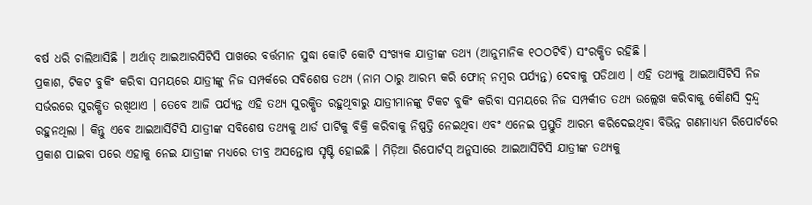ବର୍ଷ ଧରି ଚାଲିଆସିଛି । ଅର୍ଥାତ୍ ଆଇଆରସିଟିସି ପାଖରେ ବର୍ତ୍ତମାନ ସୁଦ୍ଧା କୋଟି କୋଟି ସଂଖ୍ୟକ ଯାତ୍ରୀଙ୍କ ତଥ୍ୟ (ଆନୁମାନିକ ୧ଠଠଟିବି) ସଂରକ୍ଷିତ ରହିଛି ।
ପ୍ରକାଶ, ଟିକଟ ବୁକିଂ କରିବା ସମୟରେ ଯାତ୍ରୀଙ୍କୁ ନିଜ ସମ୍ପର୍କରେ ସବିଶେଷ ତଥ୍ୟ (ନାମ ଠାରୁ ଆରମ୍ଭ କରି ଫୋନ୍ ନମ୍ବର ପର୍ଯ୍ୟନ୍ତ) ଦେବାକୁ ପଡିଥାଏ । ଏହି ତଥ୍ୟକୁ ଆଇଆର୍ସିଟିସି ନିଜ ସର୍ଭରରେ ସୁରକ୍ଷିତ ରଖିଥାଏ । ତେବେ ଆଜି ପର୍ଯ୍ୟନ୍ତ ଏହି ତଥ୍ୟ ସୁରକ୍ଷିତ ରହୁଥିବାରୁ ଯାତ୍ରୀମାନଙ୍କୁ ଟିକଟ ବୁକିଂ କରିବା ସମୟରେ ନିଜ ସମ୍ପର୍କୀତ ତଥ୍ୟ ଉଲ୍ଲେଖ କରିବାକୁ କୌଣସି ଦ୍ୱନ୍ଦ୍ୱ ରହୁନଥିଲା । କିନ୍ତୁ ଏବେ ଆଇଆର୍ସିଟିସି ଯାତ୍ରୀଙ୍କ ସବିଶେଷ ତଥ୍ୟକୁ ଥାର୍ଡ ପାର୍ଟିକୁ ବିକ୍ରି କରିବାକୁ ନିଷ୍ପତ୍ତି ନେଇଥିବା ଏବଂ ଏନେଇ ପ୍ରସ୍ତୁତି ଆରମ୍ଭ କରିଦେଇଥିବା ବିଭିନ୍ନ ଗଣମାଧ୍ୟମ ରିପୋର୍ଟରେ ପ୍ରକାଶ ପାଇବା ପରେ ଏହାକୁ ନେଇ ଯାତ୍ରୀଙ୍କ ମଧ୍ୟରେ ତୀବ୍ର ଅସନ୍ତୋଷ ସୃଷ୍ଟି ହୋଇଛି । ମିଡ଼ିଆ ରିପୋର୍ଟସ୍ ଅନୁସାରେ ଆଇଆର୍ସିଟିସି ଯାତ୍ରୀଙ୍କ ତଥ୍ୟକୁ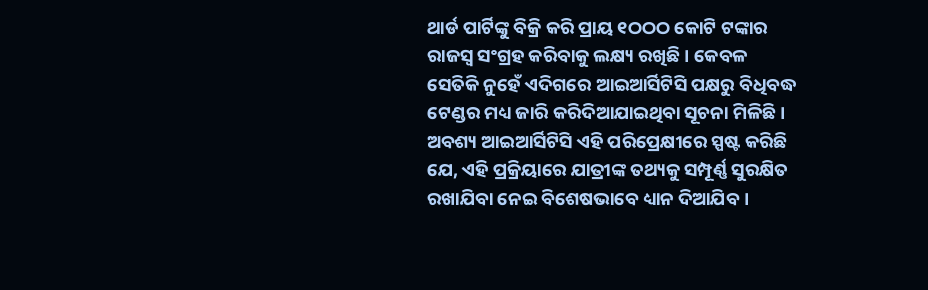ଥାର୍ଡ ପାର୍ଟିଙ୍କୁ ବିକ୍ରି କରି ପ୍ରାୟ ୧ଠଠଠ କୋଟି ଟଙ୍କାର ରାଜସ୍ୱ ସଂଗ୍ରହ କରିବାକୁ ଲକ୍ଷ୍ୟ ରଖିଛି । କେବଳ ସେତିକି ନୁହେଁ ଏଦିଗରେ ଆଇଆର୍ସିଟିସି ପକ୍ଷରୁ ବିଧିବଦ୍ଧ ଟେଣ୍ଡର ମଧ୍ୟ ଜାରି କରିଦିଆଯାଇଥିବା ସୂଚନା ମିଳିଛି । ଅବଶ୍ୟ ଆଇଆର୍ସିଟିସି ଏହି ପରିପ୍ରେକ୍ଷୀରେ ସ୍ପଷ୍ଟ କରିଛି ଯେ, ଏହି ପ୍ରକ୍ରିୟାରେ ଯାତ୍ରୀଙ୍କ ତଥ୍ୟକୁ ସମ୍ପୂର୍ଣ୍ଣ ସୁରକ୍ଷିତ ରଖାଯିବା ନେଇ ବିଶେଷଭାବେ ଧ୍ୟାନ ଦିଆଯିବ ।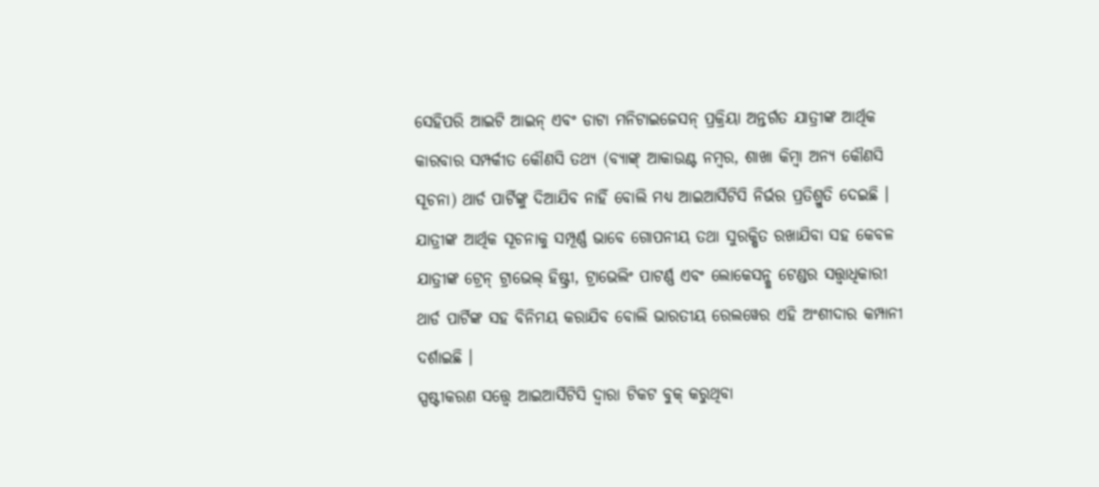ସେହିପରି ଆଇଟି ଆଇନ୍ ଏବଂ ଡାଟା ମନିଟାଇଜେସନ୍ ପ୍ରକ୍ରିୟା ଅନ୍ତର୍ଗତ ଯାତ୍ରୀଙ୍କ ଆର୍ଥିକ କାରବାର ସମ୍ପର୍କୀତ କୌଣସି ତଥ୍ୟ (ବ୍ୟାଙ୍କ୍ ଆକାଉଣ୍ଟ ନମ୍ବର, ଶାଖା କିମ୍ବା ଅନ୍ୟ କୌଣସି ସୂଚନା) ଥାର୍ଡ ପାର୍ଟିଙ୍କୁ ଦିଆଯିବ ନାହିଁ ବୋଲି ମଧ୍ୟ ଆଇଆର୍ସିଟିସି ନିର୍ଭର ପ୍ରତିଶ୍ରୁତି ଦେଇଛି । ଯାତ୍ରୀଙ୍କ ଆର୍ଥିକ ସୂଚନାକୁ ସମ୍ପୂର୍ଣ୍ଣ ଭାବେ ଗୋପନୀୟ ତଥା ସୁରକ୍ଷିତ ରଖାଯିବା ସହ କେବଳ ଯାତ୍ରୀଙ୍କ ଟ୍ରେନ୍ ଟ୍ରାଭେଲ୍ ହିଷ୍ଟ୍ରୀ, ଟ୍ରାଭେଲିଂ ପାଟର୍ଣ୍ଣ ଏବଂ ଲୋକେସନ୍କୁ ଟେଣ୍ଡର ସତ୍ତ୍ୱାଧିକାରୀ ଥାର୍ଡ ପାର୍ଟିଙ୍କ ସହ ବିନିମୟ କରାଯିବ ବୋଲି ଭାରତୀୟ ରେଲୱେର ଏହି ଅଂଶୀଦାର କମ୍ପାନୀ ଦର୍ଶାଇଛି ।
ସ୍ପଷ୍ଟୀକରଣ ସତ୍ତ୍ୱେ ଆଇଆର୍ସିଟିସି ଦ୍ୱାରା ଟିକଟ ବୁକ୍ କରୁଥିବା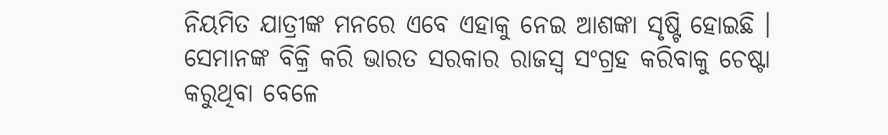ନିୟମିତ ଯାତ୍ରୀଙ୍କ ମନରେ ଏବେ ଏହାକୁ ନେଇ ଆଶଙ୍କା ସୃଷ୍ଟି ହୋଇଛି । ସେମାନଙ୍କ ବିକ୍ରି କରି ଭାରତ ସରକାର ରାଜସ୍ୱ ସଂଗ୍ରହ କରିବାକୁ ଚେଷ୍ଟା କରୁଥିବା ବେଳେ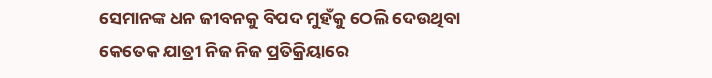ସେମାନଙ୍କ ଧନ ଜୀବନକୁ ବିପଦ ମୁହଁକୁ ଠେଲି ଦେଉଥିବା କେତେକ ଯାତ୍ରୀ ନିଜ ନିଜ ପ୍ରତିକ୍ରିୟାରେ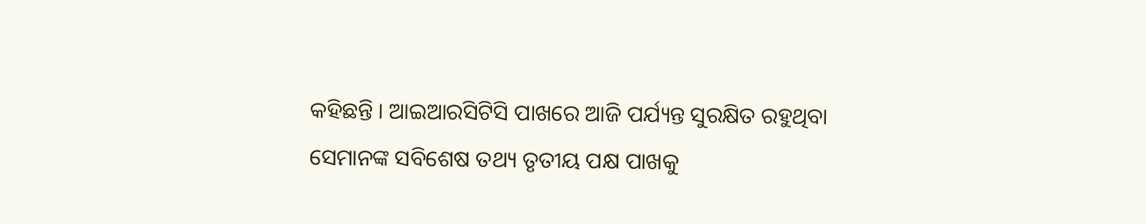କହିଛନ୍ତି । ଆଇଆରସିଟିସି ପାଖରେ ଆଜି ପର୍ଯ୍ୟନ୍ତ ସୁରକ୍ଷିତ ରହୁଥିବା ସେମାନଙ୍କ ସବିଶେଷ ତଥ୍ୟ ତୃତୀୟ ପକ୍ଷ ପାଖକୁ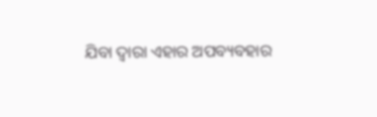ଯିବା ଦ୍ୱାରା ଏହାର ଅପବ୍ୟବହାର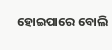ହୋଇପାରେ ବୋଲି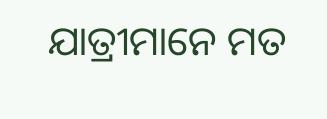ଯାତ୍ରୀମାନେ ମତ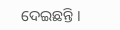ଦେଇଛନ୍ତି ।